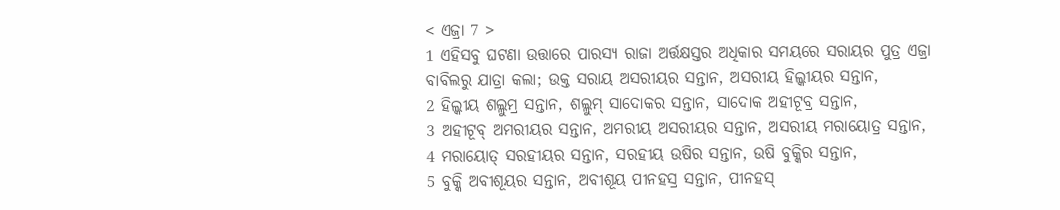< ଏଜ୍ରା 7 >
1 ଏହିସବୁ ଘଟଣା ଉତ୍ତାରେ ପାରସ୍ୟ ରାଜା ଅର୍ତ୍ତକ୍ଷସ୍ତର ଅଧିକାର ସମୟରେ ସରାୟର ପୁତ୍ର ଏଜ୍ରା ବାବିଲରୁ ଯାତ୍ରା କଲା; ଉକ୍ତ ସରାୟ ଅସରୀୟର ସନ୍ତାନ, ଅସରୀୟ ହିଲ୍କୀୟର ସନ୍ତାନ,
2 ହିଲ୍କୀୟ ଶଲ୍ଲୁମ୍ର ସନ୍ତାନ, ଶଲ୍ଲୁମ୍ ସାଦୋକର ସନ୍ତାନ, ସାଦୋକ ଅହୀଟୂବ୍ର ସନ୍ତାନ,
3 ଅହୀଟୂବ୍ ଅମରୀୟର ସନ୍ତାନ, ଅମରୀୟ ଅସରୀୟର ସନ୍ତାନ, ଅସରୀୟ ମରାୟୋତ୍ର ସନ୍ତାନ,
4 ମରାୟୋତ୍ ସରହୀୟର ସନ୍ତାନ, ସରହୀୟ ଉଷିର ସନ୍ତାନ, ଉଷି ବୁକ୍କିର ସନ୍ତାନ,
5 ବୁକ୍କି ଅବୀଶୂୟର ସନ୍ତାନ, ଅବୀଶୂୟ ପୀନହସ୍ର ସନ୍ତାନ, ପୀନହସ୍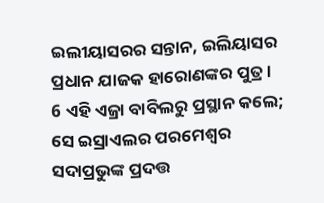ଇଲୀୟାସରର ସନ୍ତାନ, ଇଲିୟାସର ପ୍ରଧାନ ଯାଜକ ହାରୋଣଙ୍କର ପୁତ୍ର।
6 ଏହି ଏଜ୍ରା ବାବିଲରୁ ପ୍ରସ୍ଥାନ କଲେ; ସେ ଇସ୍ରାଏଲର ପରମେଶ୍ୱର ସଦାପ୍ରଭୁଙ୍କ ପ୍ରଦତ୍ତ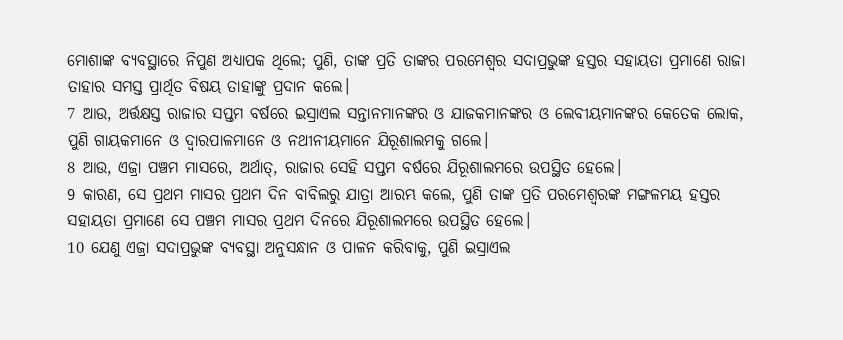ମୋଶାଙ୍କ ବ୍ୟବସ୍ଥାରେ ନିପୁଣ ଅଧ୍ୟାପକ ଥିଲେ; ପୁଣି, ତାଙ୍କ ପ୍ରତି ତାଙ୍କର ପରମେଶ୍ୱର ସଦାପ୍ରଭୁଙ୍କ ହସ୍ତର ସହାୟତା ପ୍ରମାଣେ ରାଜା ତାହାର ସମସ୍ତ ପ୍ରାର୍ଥିତ ବିଷୟ ତାହାଙ୍କୁ ପ୍ରଦାନ କଲେ।
7 ଆଉ, ଅର୍ତ୍ତକ୍ଷସ୍ତ ରାଜାର ସପ୍ତମ ବର୍ଷରେ ଇସ୍ରାଏଲ ସନ୍ତାନମାନଙ୍କର ଓ ଯାଜକମାନଙ୍କର ଓ ଲେବୀୟମାନଙ୍କର କେତେକ ଲୋକ, ପୁଣି ଗାୟକମାନେ ଓ ଦ୍ୱାରପାଳମାନେ ଓ ନଥୀନୀୟମାନେ ଯିରୂଶାଲମକୁ ଗଲେ।
8 ଆଉ, ଏଜ୍ରା ପଞ୍ଚମ ମାସରେ, ଅର୍ଥାତ୍, ରାଜାର ସେହି ସପ୍ତମ ବର୍ଷରେ ଯିରୂଶାଲମରେ ଉପସ୍ଥିତ ହେଲେ।
9 କାରଣ, ସେ ପ୍ରଥମ ମାସର ପ୍ରଥମ ଦିନ ବାବିଲରୁ ଯାତ୍ରା ଆରମ୍ଭ କଲେ, ପୁଣି ତାଙ୍କ ପ୍ରତି ପରମେଶ୍ୱରଙ୍କ ମଙ୍ଗଳମୟ ହସ୍ତର ସହାୟତା ପ୍ରମାଣେ ସେ ପଞ୍ଚମ ମାସର ପ୍ରଥମ ଦିନରେ ଯିରୂଶାଲମରେ ଉପସ୍ଥିତ ହେଲେ।
10 ଯେଣୁ ଏଜ୍ରା ସଦାପ୍ରଭୁଙ୍କ ବ୍ୟବସ୍ଥା ଅନୁସନ୍ଧାନ ଓ ପାଳନ କରିବାକୁ, ପୁଣି ଇସ୍ରାଏଲ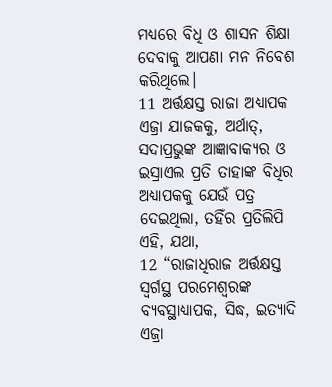ମଧ୍ୟରେ ବିଧି ଓ ଶାସନ ଶିକ୍ଷା ଦେବାକୁ ଆପଣା ମନ ନିବେଶ କରିଥିଲେ।
11 ଅର୍ତ୍ତକ୍ଷସ୍ତ ରାଜା ଅଧ୍ୟାପକ ଏଜ୍ରା ଯାଜକକୁ, ଅର୍ଥାତ୍, ସଦାପ୍ରଭୁଙ୍କ ଆଜ୍ଞାବାକ୍ୟର ଓ ଇସ୍ରାଏଲ ପ୍ରତି ତାହାଙ୍କ ବିଧିର ଅଧ୍ୟାପକକୁ ଯେଉଁ ପତ୍ର ଦେଇଥିଲା, ତହିଁର ପ୍ରତିଲିପି ଏହି, ଯଥା,
12 “ରାଜାଧିରାଜ ଅର୍ତ୍ତକ୍ଷସ୍ତ ସ୍ୱର୍ଗସ୍ଥ ପରମେଶ୍ୱରଙ୍କ ବ୍ୟବସ୍ଥାଧ୍ୟାପକ, ସିଦ୍ଧ, ଇତ୍ୟାଦି ଏଜ୍ରା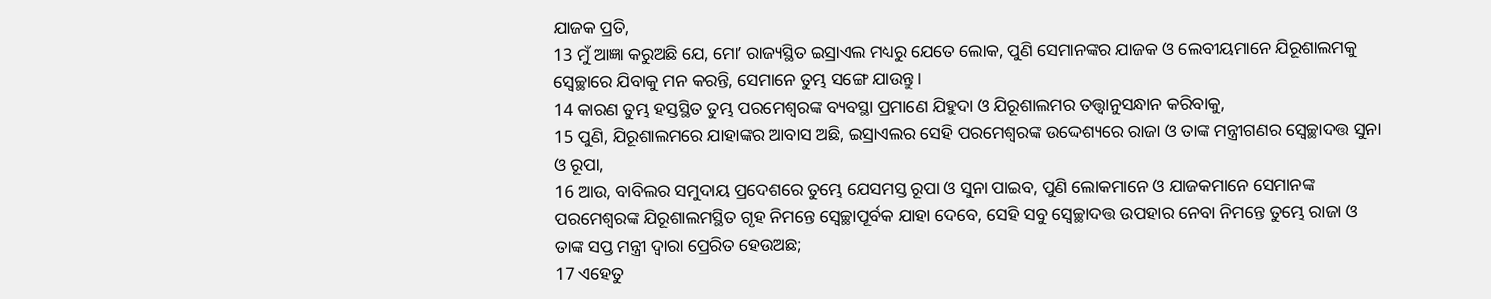ଯାଜକ ପ୍ରତି,
13 ମୁଁ ଆଜ୍ଞା କରୁଅଛି ଯେ, ମୋʼ ରାଜ୍ୟସ୍ଥିତ ଇସ୍ରାଏଲ ମଧ୍ୟରୁ ଯେତେ ଲୋକ, ପୁଣି ସେମାନଙ୍କର ଯାଜକ ଓ ଲେବୀୟମାନେ ଯିରୂଶାଲମକୁ ସ୍ୱେଚ୍ଛାରେ ଯିବାକୁ ମନ କରନ୍ତି, ସେମାନେ ତୁମ୍ଭ ସଙ୍ଗେ ଯାଉନ୍ତୁ।
14 କାରଣ ତୁମ୍ଭ ହସ୍ତସ୍ଥିତ ତୁମ୍ଭ ପରମେଶ୍ୱରଙ୍କ ବ୍ୟବସ୍ଥା ପ୍ରମାଣେ ଯିହୁଦା ଓ ଯିରୂଶାଲମର ତତ୍ତ୍ୱାନୁସନ୍ଧାନ କରିବାକୁ,
15 ପୁଣି, ଯିରୂଶାଲମରେ ଯାହାଙ୍କର ଆବାସ ଅଛି, ଇସ୍ରାଏଲର ସେହି ପରମେଶ୍ୱରଙ୍କ ଉଦ୍ଦେଶ୍ୟରେ ରାଜା ଓ ତାଙ୍କ ମନ୍ତ୍ରୀଗଣର ସ୍ଵେଚ୍ଛାଦତ୍ତ ସୁନା ଓ ରୂପା,
16 ଆଉ, ବାବିଲର ସମୁଦାୟ ପ୍ରଦେଶରେ ତୁମ୍ଭେ ଯେସମସ୍ତ ରୂପା ଓ ସୁନା ପାଇବ, ପୁଣି ଲୋକମାନେ ଓ ଯାଜକମାନେ ସେମାନଙ୍କ ପରମେଶ୍ୱରଙ୍କ ଯିରୂଶାଲମସ୍ଥିତ ଗୃହ ନିମନ୍ତେ ସ୍ଵେଚ୍ଛାପୂର୍ବକ ଯାହା ଦେବେ, ସେହି ସବୁ ସ୍ଵେଚ୍ଛାଦତ୍ତ ଉପହାର ନେବା ନିମନ୍ତେ ତୁମ୍ଭେ ରାଜା ଓ ତାଙ୍କ ସପ୍ତ ମନ୍ତ୍ରୀ ଦ୍ୱାରା ପ୍ରେରିତ ହେଉଅଛ;
17 ଏହେତୁ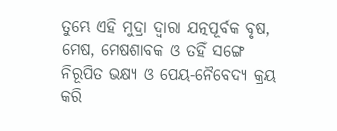ତୁମ୍ଭେ ଏହି ମୁଦ୍ରା ଦ୍ୱାରା ଯତ୍ନପୂର୍ବକ ବୃଷ, ମେଷ, ମେଷଶାବକ ଓ ତହିଁ ସଙ୍ଗେ ନିରୂପିତ ଭକ୍ଷ୍ୟ ଓ ପେୟ-ନୈବେଦ୍ୟ କ୍ରୟ କରି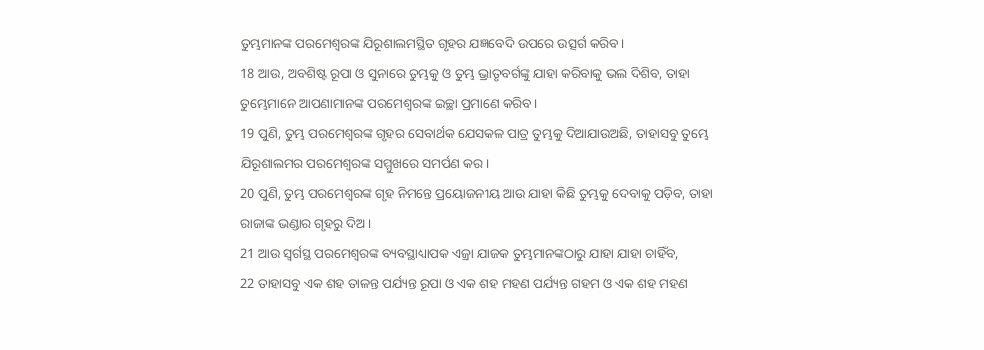ତୁମ୍ଭମାନଙ୍କ ପରମେଶ୍ୱରଙ୍କ ଯିରୂଶାଲମସ୍ଥିତ ଗୃହର ଯଜ୍ଞବେଦି ଉପରେ ଉତ୍ସର୍ଗ କରିବ।
18 ଆଉ, ଅବଶିଷ୍ଟ ରୂପା ଓ ସୁନାରେ ତୁମ୍ଭକୁ ଓ ତୁମ୍ଭ ଭ୍ରାତୃବର୍ଗଙ୍କୁ ଯାହା କରିବାକୁ ଭଲ ଦିଶିବ, ତାହା ତୁମ୍ଭେମାନେ ଆପଣାମାନଙ୍କ ପରମେଶ୍ୱରଙ୍କ ଇଚ୍ଛା ପ୍ରମାଣେ କରିବ।
19 ପୁଣି, ତୁମ୍ଭ ପରମେଶ୍ୱରଙ୍କ ଗୃହର ସେବାର୍ଥକ ଯେସକଳ ପାତ୍ର ତୁମ୍ଭକୁ ଦିଆଯାଉଅଛି, ତାହାସବୁ ତୁମ୍ଭେ ଯିରୂଶାଲମର ପରମେଶ୍ୱରଙ୍କ ସମ୍ମୁଖରେ ସମର୍ପଣ କର।
20 ପୁଣି, ତୁମ୍ଭ ପରମେଶ୍ୱରଙ୍କ ଗୃହ ନିମନ୍ତେ ପ୍ରୟୋଜନୀୟ ଆଉ ଯାହା କିଛି ତୁମ୍ଭକୁ ଦେବାକୁ ପଡ଼ିବ, ତାହା ରାଜାଙ୍କ ଭଣ୍ଡାର ଗୃହରୁ ଦିଅ।
21 ଆଉ ସ୍ୱର୍ଗସ୍ଥ ପରମେଶ୍ୱରଙ୍କ ବ୍ୟବସ୍ଥାଧ୍ୟାପକ ଏଜ୍ରା ଯାଜକ ତୁମ୍ଭମାନଙ୍କଠାରୁ ଯାହା ଯାହା ଚାହିଁବ,
22 ତାହାସବୁ ଏକ ଶହ ତାଳନ୍ତ ପର୍ଯ୍ୟନ୍ତ ରୂପା ଓ ଏକ ଶହ ମହଣ ପର୍ଯ୍ୟନ୍ତ ଗହମ ଓ ଏକ ଶହ ମହଣ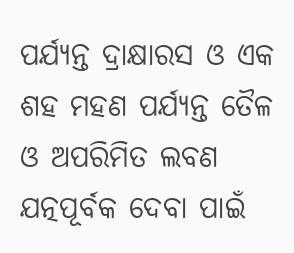ପର୍ଯ୍ୟନ୍ତ ଦ୍ରାକ୍ଷାରସ ଓ ଏକ ଶହ ମହଣ ପର୍ଯ୍ୟନ୍ତ ତୈଳ ଓ ଅପରିମିତ ଲବଣ ଯତ୍ନପୂର୍ବକ ଦେବା ପାଇଁ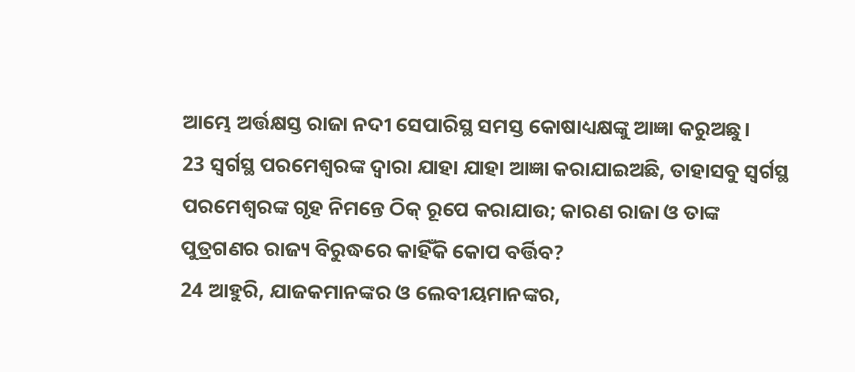ଆମ୍ଭେ ଅର୍ତ୍ତକ୍ଷସ୍ତ ରାଜା ନଦୀ ସେପାରିସ୍ଥ ସମସ୍ତ କୋଷାଧ୍ୟକ୍ଷଙ୍କୁ ଆଜ୍ଞା କରୁଅଛୁ।
23 ସ୍ୱର୍ଗସ୍ଥ ପରମେଶ୍ୱରଙ୍କ ଦ୍ୱାରା ଯାହା ଯାହା ଆଜ୍ଞା କରାଯାଇଅଛି, ତାହାସବୁ ସ୍ୱର୍ଗସ୍ଥ ପରମେଶ୍ୱରଙ୍କ ଗୃହ ନିମନ୍ତେ ଠିକ୍ ରୂପେ କରାଯାଉ; କାରଣ ରାଜା ଓ ତାଙ୍କ ପୁତ୍ରଗଣର ରାଜ୍ୟ ବିରୁଦ୍ଧରେ କାହିଁକି କୋପ ବର୍ତ୍ତିବ?
24 ଆହୁରି, ଯାଜକମାନଙ୍କର ଓ ଲେବୀୟମାନଙ୍କର,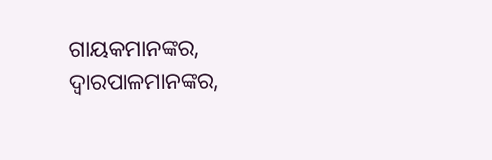ଗାୟକମାନଙ୍କର, ଦ୍ୱାରପାଳମାନଙ୍କର,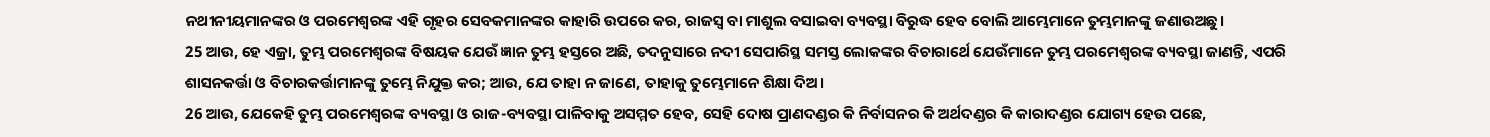ନଥୀନୀୟମାନଙ୍କର ଓ ପରମେଶ୍ୱରଙ୍କ ଏହି ଗୃହର ସେବକମାନଙ୍କର କାହାରି ଉପରେ କର, ରାଜସ୍ୱ ବା ମାଶୁଲ ବସାଇବା ବ୍ୟବସ୍ଥା ବିରୁଦ୍ଧ ହେବ ବୋଲି ଆମ୍ଭେମାନେ ତୁମ୍ଭମାନଙ୍କୁ ଜଣାଉଅଛୁ।
25 ଆଉ, ହେ ଏଜ୍ରା, ତୁମ୍ଭ ପରମେଶ୍ୱରଙ୍କ ବିଷୟକ ଯେଉଁ ଜ୍ଞାନ ତୁମ୍ଭ ହସ୍ତରେ ଅଛି, ତଦନୁସାରେ ନଦୀ ସେପାରିସ୍ଥ ସମସ୍ତ ଲୋକଙ୍କର ବିଚାରାର୍ଥେ ଯେଉଁମାନେ ତୁମ୍ଭ ପରମେଶ୍ୱରଙ୍କ ବ୍ୟବସ୍ଥା ଜାଣନ୍ତି, ଏପରି ଶାସନକର୍ତ୍ତା ଓ ବିଚାରକର୍ତ୍ତାମାନଙ୍କୁ ତୁମ୍ଭେ ନିଯୁକ୍ତ କର; ଆଉ, ଯେ ତାହା ନ ଜାଣେ, ତାହାକୁ ତୁମ୍ଭେମାନେ ଶିକ୍ଷା ଦିଅ।
26 ଆଉ, ଯେକେହି ତୁମ୍ଭ ପରମେଶ୍ୱରଙ୍କ ବ୍ୟବସ୍ଥା ଓ ରାଜ-ବ୍ୟବସ୍ଥା ପାଳିବାକୁ ଅସମ୍ମତ ହେବ, ସେହି ଦୋଷ ପ୍ରାଣଦଣ୍ଡର କି ନିର୍ବାସନର କି ଅର୍ଥଦଣ୍ଡର କି କାରାଦଣ୍ଡର ଯୋଗ୍ୟ ହେଉ ପଛେ,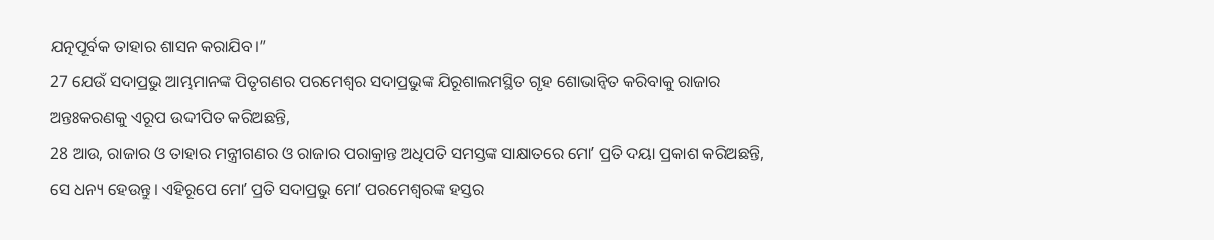ଯତ୍ନପୂର୍ବକ ତାହାର ଶାସନ କରାଯିବ।”
27 ଯେଉଁ ସଦାପ୍ରଭୁ ଆମ୍ଭମାନଙ୍କ ପିତୃଗଣର ପରମେଶ୍ୱର ସଦାପ୍ରଭୁଙ୍କ ଯିରୂଶାଲମସ୍ଥିତ ଗୃହ ଶୋଭାନ୍ୱିତ କରିବାକୁ ରାଜାର ଅନ୍ତଃକରଣକୁ ଏରୂପ ଉଦ୍ଦୀପିତ କରିଅଛନ୍ତି,
28 ଆଉ, ରାଜାର ଓ ତାହାର ମନ୍ତ୍ରୀଗଣର ଓ ରାଜାର ପରାକ୍ରାନ୍ତ ଅଧିପତି ସମସ୍ତଙ୍କ ସାକ୍ଷାତରେ ମୋʼ ପ୍ରତି ଦୟା ପ୍ରକାଶ କରିଅଛନ୍ତି, ସେ ଧନ୍ୟ ହେଉନ୍ତୁ। ଏହିରୂପେ ମୋʼ ପ୍ରତି ସଦାପ୍ରଭୁ ମୋʼ ପରମେଶ୍ୱରଙ୍କ ହସ୍ତର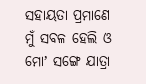ସହାୟତା ପ୍ରମାଣେ ମୁଁ ସବଳ ହେଲି ଓ ମୋʼ ସଙ୍ଗେ ଯାତ୍ରା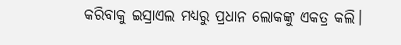କରିବାକୁ ଇସ୍ରାଏଲ ମଧ୍ୟରୁ ପ୍ରଧାନ ଲୋକଙ୍କୁ ଏକତ୍ର କଲି।